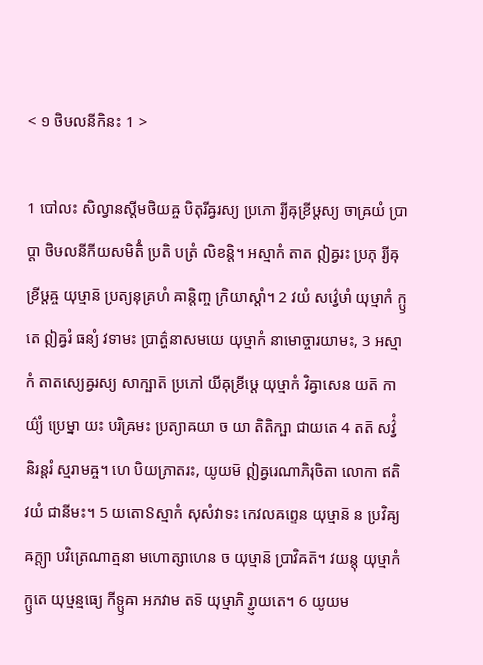< ១ ថិឞលនីកិនះ 1 >

1 បៅលះ សិល្វានស្តីមថិយឝ្ច បិតុរីឝ្វរស្យ ប្រភោ រ្យីឝុខ្រីឞ្ដស្យ ចាឝ្រយំ ប្រាប្តា ថិឞលនីកីយសមិតិំ ប្រតិ បត្រំ លិខន្តិ។ អស្មាកំ តាត ឦឝ្វរះ ប្រភុ រ្យីឝុខ្រីឞ្ដឝ្ច យុឞ្មាន៑ ប្រត្យនុគ្រហំ ឝាន្តិញ្ច ក្រិយាស្តាំ។ 2 វយំ សវ៌្វេឞាំ យុឞ្មាកំ ក្ឫតេ ឦឝ្វរំ ធន្យំ វទាមះ ប្រាត៌្ហនាសមយេ យុឞ្មាកំ នាមោច្ចារយាមះ, 3 អស្មាកំ តាតស្យេឝ្វរស្យ សាក្ឞាត៑ ប្រភៅ យីឝុខ្រីឞ្ដេ យុឞ្មាកំ វិឝ្វាសេន យត៑ កាយ៌្យំ ប្រេម្នា យះ បរិឝ្រមះ ប្រត្យាឝយា ច យា តិតិក្ឞា ជាយតេ 4 តត៑ សវ៌្វំ និរន្តរំ ស្មរាមឝ្ច។ ហេ បិយភ្រាតរះ, យូយម៑ ឦឝ្វរេណាភិរុចិតា លោកា ឥតិ វយំ ជានីមះ។ 5 យតោៜស្មាកំ សុសំវាទះ កេវលឝព្ទេន យុឞ្មាន៑ ន ប្រវិឝ្យ ឝក្ត្យា បវិត្រេណាត្មនា មហោត្សាហេន ច យុឞ្មាន៑ ប្រាវិឝត៑។ វយន្តុ យុឞ្មាកំ ក្ឫតេ យុឞ្មន្មធ្យេ កីទ្ឫឝា អភវាម តទ៑ យុឞ្មាភិ រ្ជ្ញាយតេ។ 6 យូយម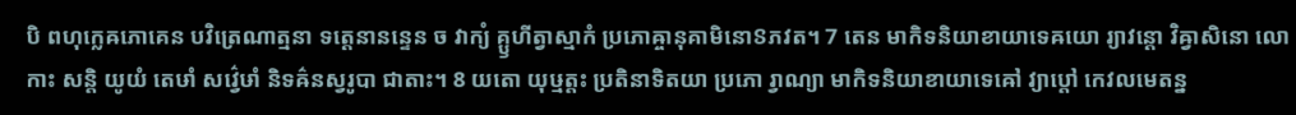បិ ពហុក្លេឝភោគេន បវិត្រេណាត្មនា ទត្តេនានន្ទេន ច វាក្យំ គ្ឫហីត្វាស្មាកំ ប្រភោឝ្ចានុគាមិនោៜភវត។ 7 តេន មាកិទនិយាខាយាទេឝយោ រ្យាវន្តោ វិឝ្វាសិនោ លោកាះ សន្តិ យូយំ តេឞាំ សវ៌្វេឞាំ និទឝ៌នស្វរូបា ជាតាះ។ 8 យតោ យុឞ្មត្តះ ប្រតិនាទិតយា ប្រភោ រ្វាណ្យា មាកិទនិយាខាយាទេឝៅ វ្យាប្តៅ កេវលមេតន្ន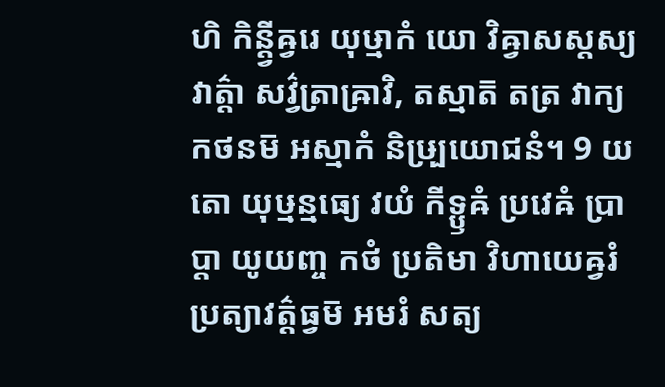ហិ កិន្ត្វីឝ្វរេ យុឞ្មាកំ យោ វិឝ្វាសស្តស្យ វាត៌្តា សវ៌្វត្រាឝ្រាវិ, តស្មាត៑ តត្រ វាក្យកថនម៑ អស្មាកំ និឞ្ប្រយោជនំ។ 9 យតោ យុឞ្មន្មធ្យេ វយំ កីទ្ឫឝំ ប្រវេឝំ ប្រាប្តា យូយញ្ច កថំ ប្រតិមា វិហាយេឝ្វរំ ប្រត្យាវត៌្តធ្វម៑ អមរំ សត្យ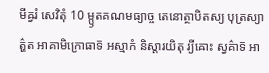មីឝ្វរំ សេវិតុំ 10 ម្ឫតគណមធ្យាច្ច តេនោត្ថាបិតស្យ បុត្រស្យាត៌្ហត អាគាមិក្រោធាទ៑ អស្មាកំ និស្តារយិតុ រ្យីឝោះ ស្វគ៌ាទ៑ អា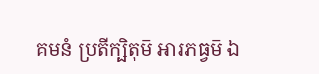គមនំ ប្រតីក្ឞិតុម៑ អារភធ្វម៑ ឯ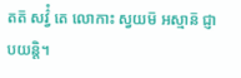តត៑ សវ៌្វំ តេ លោកាះ ស្វយម៑ អស្មាន៑ ជ្ញាបយន្តិ។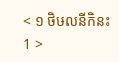< ១ ថិឞលនីកិនះ 1 >